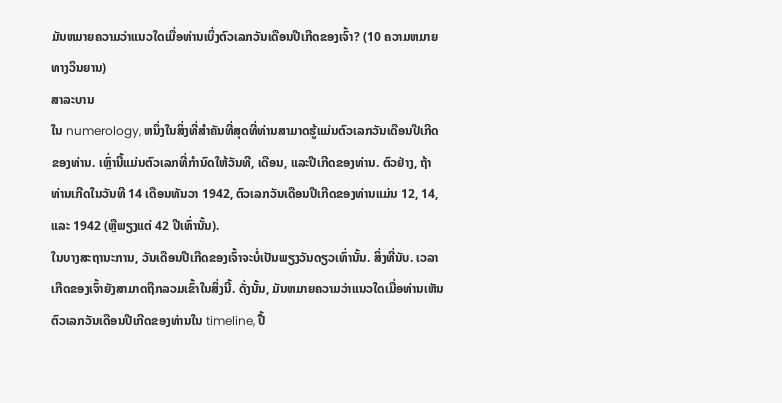ມັນຫມາຍຄວາມວ່າແນວໃດເມື່ອທ່ານເບິ່ງຕົວເລກວັນເດືອນປີເກີດຂອງເຈົ້າ? (10 ຄວາມຫມາຍທາງວິນຍານ)
ສາລະບານ
ໃນ numerology, ຫນຶ່ງໃນສິ່ງທີ່ສໍາຄັນທີ່ສຸດທີ່ທ່ານສາມາດຮູ້ແມ່ນຕົວເລກວັນເດືອນປີເກີດຂອງທ່ານ. ເຫຼົ່ານີ້ແມ່ນຕົວເລກທີ່ກໍານົດໃຫ້ວັນທີ, ເດືອນ, ແລະປີເກີດຂອງທ່ານ. ຕົວຢ່າງ, ຖ້າທ່ານເກີດໃນວັນທີ 14 ເດືອນທັນວາ 1942, ຕົວເລກວັນເດືອນປີເກີດຂອງທ່ານແມ່ນ 12, 14, ແລະ 1942 (ຫຼືພຽງແຕ່ 42 ປີເທົ່ານັ້ນ).
ໃນບາງສະຖານະການ, ວັນເດືອນປີເກີດຂອງເຈົ້າຈະບໍ່ເປັນພຽງວັນດຽວເທົ່ານັ້ນ. ສິ່ງທີ່ນັບ. ເວລາເກີດຂອງເຈົ້າຍັງສາມາດຖືກລວມເຂົ້າໃນສິ່ງນີ້. ດັ່ງນັ້ນ, ມັນຫມາຍຄວາມວ່າແນວໃດເມື່ອທ່ານເຫັນຕົວເລກວັນເດືອນປີເກີດຂອງທ່ານໃນ timeline, ປື້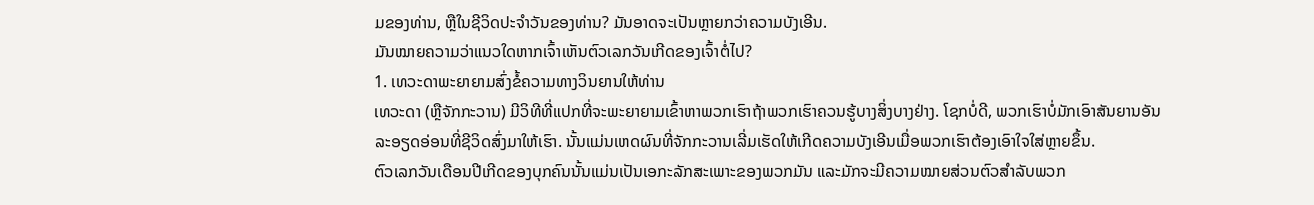ມຂອງທ່ານ, ຫຼືໃນຊີວິດປະຈໍາວັນຂອງທ່ານ? ມັນອາດຈະເປັນຫຼາຍກວ່າຄວາມບັງເອີນ.
ມັນໝາຍຄວາມວ່າແນວໃດຫາກເຈົ້າເຫັນຕົວເລກວັນເກີດຂອງເຈົ້າຕໍ່ໄປ?
1. ເທວະດາພະຍາຍາມສົ່ງຂໍ້ຄວາມທາງວິນຍານໃຫ້ທ່ານ
ເທວະດາ (ຫຼືຈັກກະວານ) ມີວິທີທີ່ແປກທີ່ຈະພະຍາຍາມເຂົ້າຫາພວກເຮົາຖ້າພວກເຮົາຄວນຮູ້ບາງສິ່ງບາງຢ່າງ. ໂຊກບໍ່ດີ, ພວກເຮົາບໍ່ມັກເອົາສັນຍານອັນລະອຽດອ່ອນທີ່ຊີວິດສົ່ງມາໃຫ້ເຮົາ. ນັ້ນແມ່ນເຫດຜົນທີ່ຈັກກະວານເລີ່ມເຮັດໃຫ້ເກີດຄວາມບັງເອີນເມື່ອພວກເຮົາຕ້ອງເອົາໃຈໃສ່ຫຼາຍຂຶ້ນ.
ຕົວເລກວັນເດືອນປີເກີດຂອງບຸກຄົນນັ້ນແມ່ນເປັນເອກະລັກສະເພາະຂອງພວກມັນ ແລະມັກຈະມີຄວາມໝາຍສ່ວນຕົວສຳລັບພວກ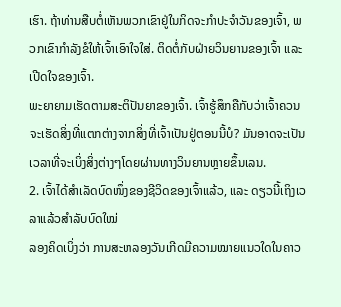ເຮົາ. ຖ້າທ່ານສືບຕໍ່ເຫັນພວກເຂົາຢູ່ໃນກິດຈະກໍາປະຈໍາວັນຂອງເຈົ້າ, ພວກເຂົາກໍາລັງຂໍໃຫ້ເຈົ້າເອົາໃຈໃສ່. ຕິດຕໍ່ກັບຝ່າຍວິນຍານຂອງເຈົ້າ ແລະເປີດໃຈຂອງເຈົ້າ.
ພະຍາຍາມເຮັດຕາມສະຕິປັນຍາຂອງເຈົ້າ. ເຈົ້າຮູ້ສຶກຄືກັບວ່າເຈົ້າຄວນຈະເຮັດສິ່ງທີ່ແຕກຕ່າງຈາກສິ່ງທີ່ເຈົ້າເປັນຢູ່ຕອນນີ້ບໍ? ມັນອາດຈະເປັນເວລາທີ່ຈະເບິ່ງສິ່ງຕ່າງໆໂດຍຜ່ານທາງວິນຍານຫຼາຍຂຶ້ນເລນ.
2. ເຈົ້າໄດ້ສຳເລັດບົດໜຶ່ງຂອງຊີວິດຂອງເຈົ້າແລ້ວ, ແລະ ດຽວນີ້ເຖິງເວລາແລ້ວສຳລັບບົດໃໝ່
ລອງຄິດເບິ່ງວ່າ ການສະຫລອງວັນເກີດມີຄວາມໝາຍແນວໃດໃນຄາວ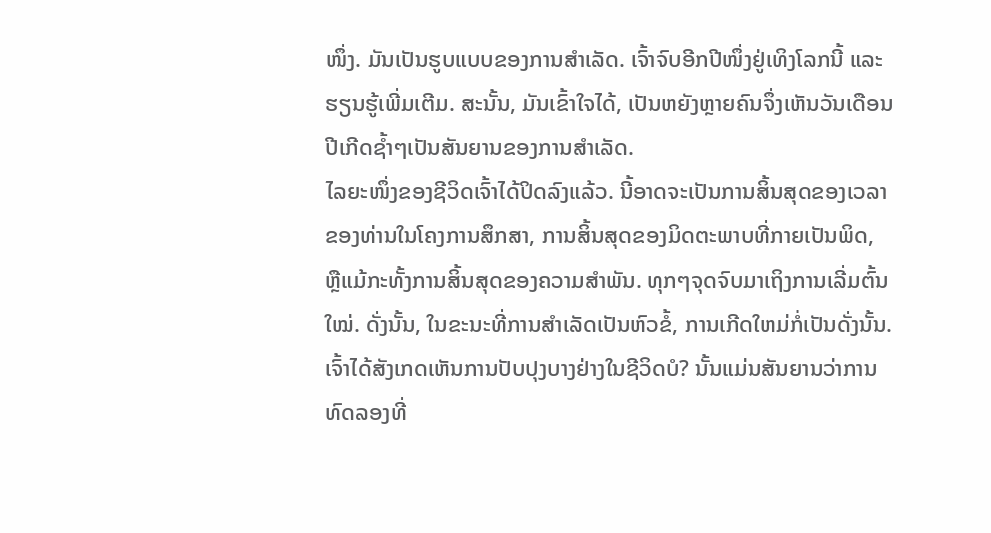ໜຶ່ງ. ມັນເປັນຮູບແບບຂອງການສໍາເລັດ. ເຈົ້າຈົບອີກປີໜຶ່ງຢູ່ເທິງໂລກນີ້ ແລະຮຽນຮູ້ເພີ່ມເຕີມ. ສະນັ້ນ, ມັນເຂົ້າໃຈໄດ້, ເປັນຫຍັງຫຼາຍຄົນຈຶ່ງເຫັນວັນເດືອນປີເກີດຊ້ຳໆເປັນສັນຍານຂອງການສຳເລັດ.
ໄລຍະໜຶ່ງຂອງຊີວິດເຈົ້າໄດ້ປິດລົງແລ້ວ. ນີ້ອາດຈະເປັນການສິ້ນສຸດຂອງເວລາຂອງທ່ານໃນໂຄງການສຶກສາ, ການສິ້ນສຸດຂອງມິດຕະພາບທີ່ກາຍເປັນພິດ, ຫຼືແມ້ກະທັ້ງການສິ້ນສຸດຂອງຄວາມສໍາພັນ. ທຸກໆຈຸດຈົບມາເຖິງການເລີ່ມຕົ້ນໃໝ່. ດັ່ງນັ້ນ, ໃນຂະນະທີ່ການສໍາເລັດເປັນຫົວຂໍ້, ການເກີດໃຫມ່ກໍ່ເປັນດັ່ງນັ້ນ. ເຈົ້າໄດ້ສັງເກດເຫັນການປັບປຸງບາງຢ່າງໃນຊີວິດບໍ? ນັ້ນແມ່ນສັນຍານວ່າການທົດລອງທີ່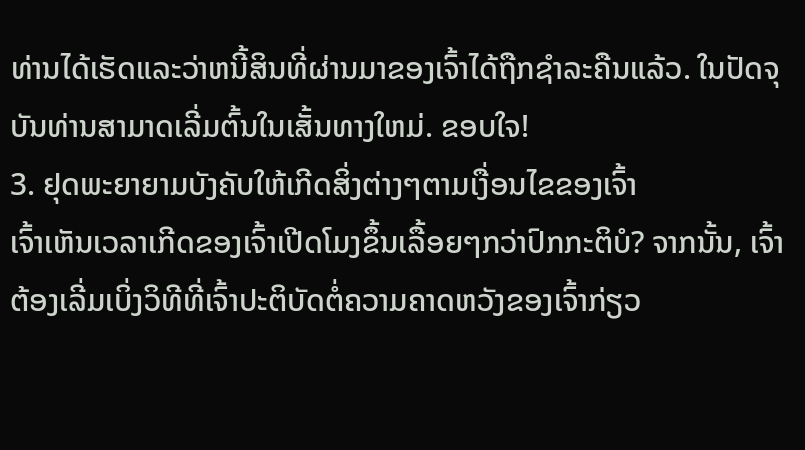ທ່ານໄດ້ເຮັດແລະວ່າຫນີ້ສິນທີ່ຜ່ານມາຂອງເຈົ້າໄດ້ຖືກຊໍາລະຄືນແລ້ວ. ໃນປັດຈຸບັນທ່ານສາມາດເລີ່ມຕົ້ນໃນເສັ້ນທາງໃຫມ່. ຂອບໃຈ!
3. ຢຸດພະຍາຍາມບັງຄັບໃຫ້ເກີດສິ່ງຕ່າງໆຕາມເງື່ອນໄຂຂອງເຈົ້າ
ເຈົ້າເຫັນເວລາເກີດຂອງເຈົ້າເປີດໂມງຂຶ້ນເລື້ອຍໆກວ່າປົກກະຕິບໍ? ຈາກນັ້ນ, ເຈົ້າຕ້ອງເລີ່ມເບິ່ງວິທີທີ່ເຈົ້າປະຕິບັດຕໍ່ຄວາມຄາດຫວັງຂອງເຈົ້າກ່ຽວ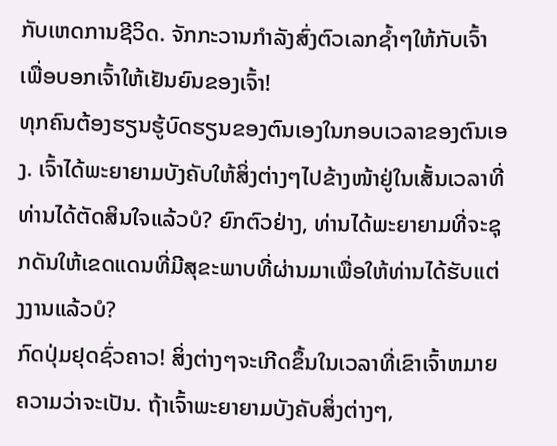ກັບເຫດການຊີວິດ. ຈັກກະວານກຳລັງສົ່ງຕົວເລກຊ້ຳໆໃຫ້ກັບເຈົ້າເພື່ອບອກເຈົ້າໃຫ້ເຢັນຍົນຂອງເຈົ້າ!
ທຸກຄົນຕ້ອງຮຽນຮູ້ບົດຮຽນຂອງຕົນເອງໃນກອບເວລາຂອງຕົນເອງ. ເຈົ້າໄດ້ພະຍາຍາມບັງຄັບໃຫ້ສິ່ງຕ່າງໆໄປຂ້າງໜ້າຢູ່ໃນເສັ້ນເວລາທີ່ທ່ານໄດ້ຕັດສິນໃຈແລ້ວບໍ? ຍົກຕົວຢ່າງ, ທ່ານໄດ້ພະຍາຍາມທີ່ຈະຊຸກດັນໃຫ້ເຂດແດນທີ່ມີສຸຂະພາບທີ່ຜ່ານມາເພື່ອໃຫ້ທ່ານໄດ້ຮັບແຕ່ງງານແລ້ວບໍ?
ກົດປຸ່ມຢຸດຊົ່ວຄາວ! ສິ່ງຕ່າງໆຈະເກີດຂຶ້ນໃນເວລາທີ່ເຂົາເຈົ້າຫມາຍຄວາມວ່າຈະເປັນ. ຖ້າເຈົ້າພະຍາຍາມບັງຄັບສິ່ງຕ່າງໆ,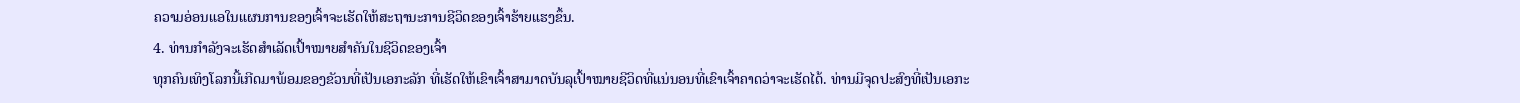ຄວາມອ່ອນແອໃນແຜນການຂອງເຈົ້າຈະເຮັດໃຫ້ສະຖານະການຊີວິດຂອງເຈົ້າຮ້າຍແຮງຂຶ້ນ.
4. ທ່ານກຳລັງຈະເຮັດສຳເລັດເປົ້າໝາຍສຳຄັນໃນຊີວິດຂອງເຈົ້າ
ທຸກຄົນເທິງໂລກນີ້ເກີດມາພ້ອມຂອງຂັວນທີ່ເປັນເອກະລັກ ທີ່ເຮັດໃຫ້ເຂົາເຈົ້າສາມາດບັນລຸເປົ້າໝາຍຊີວິດທີ່ແນ່ນອນທີ່ເຂົາເຈົ້າຄາດວ່າຈະເຮັດໄດ້. ທ່ານມີຈຸດປະສົງທີ່ເປັນເອກະ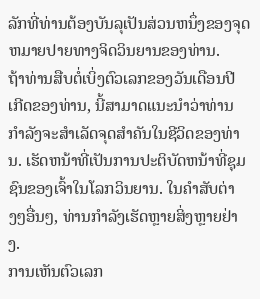ລັກທີ່ທ່ານຕ້ອງບັນລຸເປັນສ່ວນຫນຶ່ງຂອງຈຸດຫມາຍປາຍທາງຈິດວິນຍານຂອງທ່ານ.
ຖ້າທ່ານສືບຕໍ່ເບິ່ງຕົວເລກຂອງວັນເດືອນປີເກີດຂອງທ່ານ, ນີ້ສາມາດແນະນໍາວ່າທ່ານກໍາລັງຈະສໍາເລັດຈຸດສໍາຄັນໃນຊີວິດຂອງທ່ານ. ເຮັດຫນ້າທີ່ເປັນການປະຕິບັດຫນ້າທີ່ຊຸມຊົນຂອງເຈົ້າໃນໂລກວິນຍານ. ໃນຄໍາສັບຕ່າງໆອື່ນໆ, ທ່ານກໍາລັງເຮັດຫຼາຍສິ່ງຫຼາຍຢ່າງ.
ການເຫັນຕົວເລກ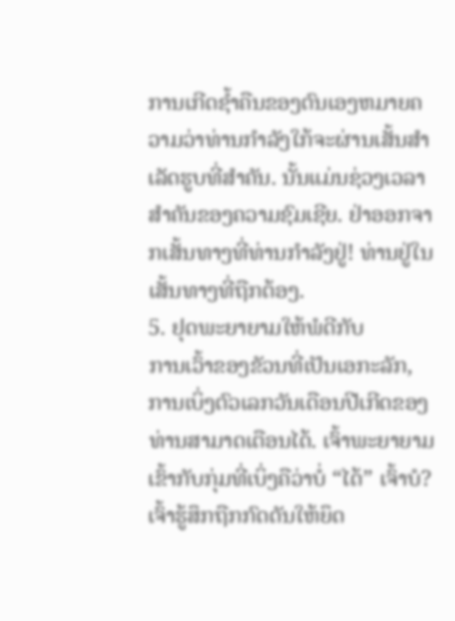ການເກີດຊໍ້າຄືນຂອງຕົນເອງຫມາຍຄວາມວ່າທ່ານກໍາລັງໃກ້ຈະຜ່ານເສັ້ນສໍາເລັດຮູບທີ່ສໍາຄັນ. ນັ້ນແມ່ນຊ່ວງເວລາສຳຄັນຂອງຄວາມຊົມເຊີຍ. ຢ່າອອກຈາກເສັ້ນທາງທີ່ທ່ານກໍາລັງຢູ່! ທ່ານຢູ່ໃນເສັ້ນທາງທີ່ຖືກຕ້ອງ.
5. ຢຸດພະຍາຍາມໃຫ້ພໍດີກັບ
ການເວົ້າຂອງຂັວນທີ່ເປັນເອກະລັກ, ການເບິ່ງຕົວເລກວັນເດືອນປີເກີດຂອງທ່ານສາມາດເຕືອນໄດ້. ເຈົ້າພະຍາຍາມເຂົ້າກັບກຸ່ມທີ່ເບິ່ງຄືວ່າບໍ່ “ໄດ້” ເຈົ້າບໍ? ເຈົ້າຮູ້ສຶກຖືກກົດດັນໃຫ້ຍຶດ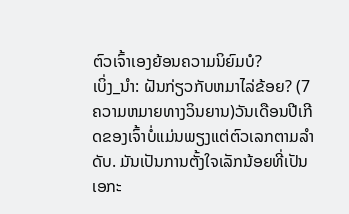ຕົວເຈົ້າເອງຍ້ອນຄວາມນິຍົມບໍ?
ເບິ່ງ_ນຳ: ຝັນກ່ຽວກັບຫມາໄລ່ຂ້ອຍ? (7 ຄວາມຫມາຍທາງວິນຍານ)ວັນເດືອນປີເກີດຂອງເຈົ້າບໍ່ແມ່ນພຽງແຕ່ຕົວເລກຕາມລໍາດັບ. ມັນເປັນການຕັ້ງໃຈເລັກນ້ອຍທີ່ເປັນເອກະ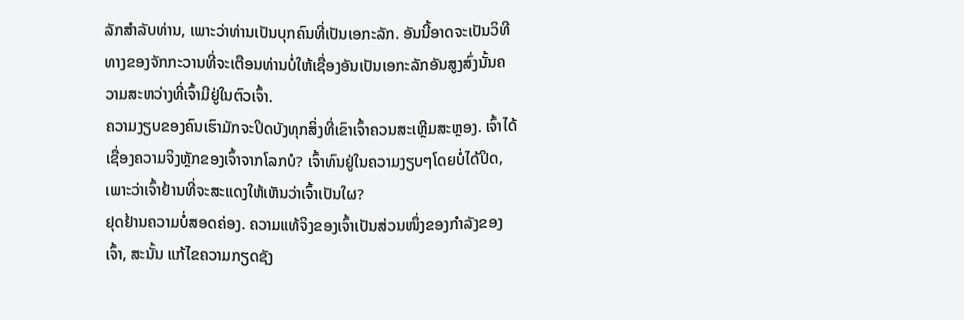ລັກສໍາລັບທ່ານ, ເພາະວ່າທ່ານເປັນບຸກຄົນທີ່ເປັນເອກະລັກ. ອັນນີ້ອາດຈະເປັນວິທີທາງຂອງຈັກກະວານທີ່ຈະເຕືອນທ່ານບໍ່ໃຫ້ເຊື່ອງອັນເປັນເອກະລັກອັນສູງສົ່ງນັ້ນຄວາມສະຫວ່າງທີ່ເຈົ້າມີຢູ່ໃນຕົວເຈົ້າ.
ຄວາມງຽບຂອງຄົນເຮົາມັກຈະປິດບັງທຸກສິ່ງທີ່ເຂົາເຈົ້າຄວນສະເຫຼີມສະຫຼອງ. ເຈົ້າໄດ້ເຊື່ອງຄວາມຈິງຫຼັກຂອງເຈົ້າຈາກໂລກບໍ? ເຈົ້າທົນຢູ່ໃນຄວາມງຽບໆໂດຍບໍ່ໄດ້ປິດ, ເພາະວ່າເຈົ້າຢ້ານທີ່ຈະສະແດງໃຫ້ເຫັນວ່າເຈົ້າເປັນໃຜ?
ຢຸດຢ້ານຄວາມບໍ່ສອດຄ່ອງ. ຄວາມແທ້ຈິງຂອງເຈົ້າເປັນສ່ວນໜຶ່ງຂອງກຳລັງຂອງເຈົ້າ, ສະນັ້ນ ແກ້ໄຂຄວາມກຽດຊັງ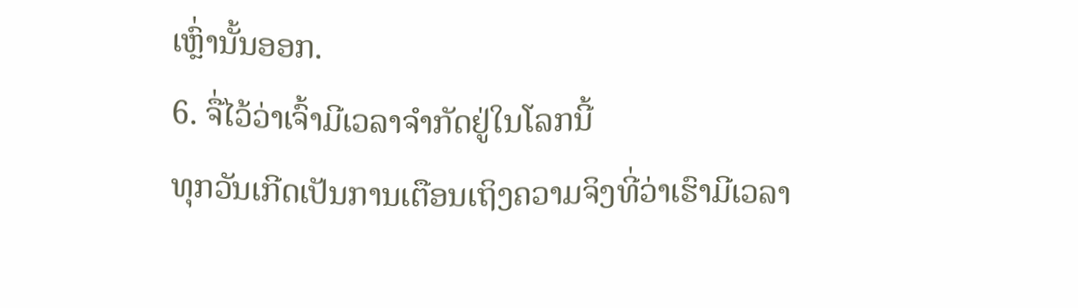ເຫຼົ່ານັ້ນອອກ.
6. ຈື່ໄວ້ວ່າເຈົ້າມີເວລາຈຳກັດຢູ່ໃນໂລກນີ້
ທຸກວັນເກີດເປັນການເຕືອນເຖິງຄວາມຈິງທີ່ວ່າເຮົາມີເວລາ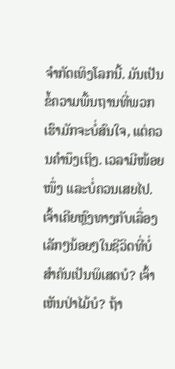ຈຳກັດເທິງໂລກນີ້. ມັນເປັນຂໍ້ຄວາມພື້ນຖານທີ່ພວກເຮົາມັກຈະບໍ່ສົນໃຈ, ແຕ່ຄວນຄໍານຶງເຖິງ. ເວລາມີໜ້ອຍໜຶ່ງ ແລະບໍ່ຄວນເສຍໄປ.
ເຈົ້າເຄີຍຫຼົງທາງກັບເລື່ອງເລັກໆນ້ອຍໆໃນຊີວິດທີ່ບໍ່ສຳຄັນເປັນພິເສດບໍ? ເຈົ້າເຫັນປ່າໄມ້ບໍ? ຖ້າ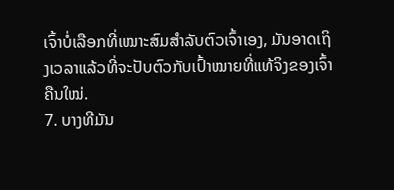ເຈົ້າບໍ່ເລືອກທີ່ເໝາະສົມສຳລັບຕົວເຈົ້າເອງ, ມັນອາດເຖິງເວລາແລ້ວທີ່ຈະປັບຕົວກັບເປົ້າໝາຍທີ່ແທ້ຈິງຂອງເຈົ້າຄືນໃໝ່.
7. ບາງທີມັນ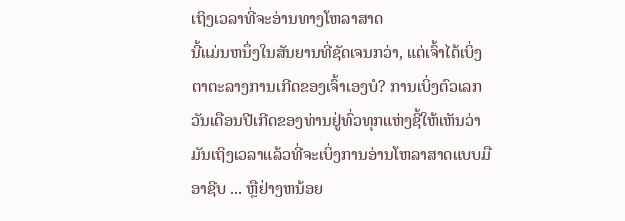ເຖິງເວລາທີ່ຈະອ່ານທາງໂຫລາສາດ
ນີ້ແມ່ນຫນຶ່ງໃນສັນຍານທີ່ຊັດເຈນກວ່າ, ແຕ່ເຈົ້າໄດ້ເບິ່ງຕາຕະລາງການເກີດຂອງເຈົ້າເອງບໍ? ການເບິ່ງຕົວເລກວັນເດືອນປີເກີດຂອງທ່ານຢູ່ທົ່ວທຸກແຫ່ງຊີ້ໃຫ້ເຫັນວ່າມັນເຖິງເວລາແລ້ວທີ່ຈະເບິ່ງການອ່ານໂຫລາສາດແບບມືອາຊີບ ... ຫຼືຢ່າງຫນ້ອຍ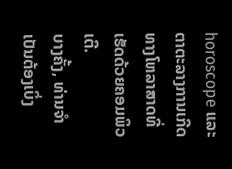horoscope ແລະຕາຕະລາງການເກີດທາງໂຫລາສາດທີ່ເຮັດດ້ວຍຄອມພິວເຕີ.
ບາງຄັ້ງ, ທ່ານຈໍາເປັນຕ້ອງເບິ່ງ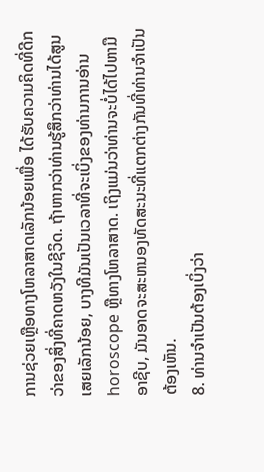ການຊ່ວຍເຫຼືອທາງໂຫລາສາດເລັກນ້ອຍເພື່ອ ໄດ້ຮັບຄວາມຄິດທີ່ດີກວ່າຂອງສິ່ງທີ່ຄາດຫວັງໃນຊີວິດ. ຖ້າຫາກວ່າທ່ານຮູ້ສຶກວ່າທ່ານໄດ້ສູນເສຍເລັກນ້ອຍ, ບາງທີມັນເປັນເວລາທີ່ຈະເບິ່ງຂອງທ່ານການອ່ານ horoscope ຫຼືທາງໂຫລາສາດ. ເຖິງແມ່ນວ່າທ່ານຈະບໍ່ໄດ້ໄປຫາມືອາຊີບ, ມັນອາດຈະສະຫນອງທັດສະນະທີ່ແຕກຕ່າງກັນທີ່ທ່ານຈໍາເປັນຕ້ອງເຫັນ.
8. ທ່ານຈໍາເປັນຕ້ອງເບິ່ງວ່າ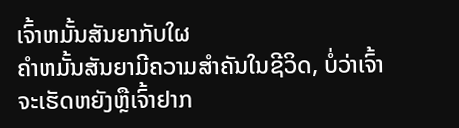ເຈົ້າຫມັ້ນສັນຍາກັບໃຜ
ຄໍາຫມັ້ນສັນຍາມີຄວາມສໍາຄັນໃນຊີວິດ, ບໍ່ວ່າເຈົ້າຈະເຮັດຫຍັງຫຼືເຈົ້າຢາກ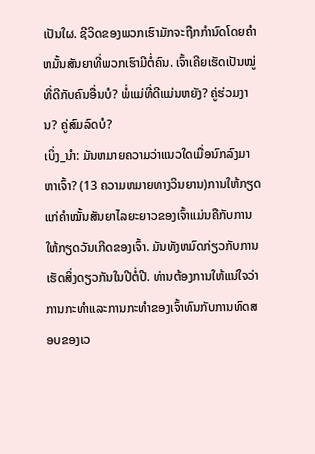ເປັນໃຜ. ຊີວິດຂອງພວກເຮົາມັກຈະຖືກກໍານົດໂດຍຄໍາຫມັ້ນສັນຍາທີ່ພວກເຮົາມີຕໍ່ຄົນ. ເຈົ້າເຄີຍເຮັດເປັນໝູ່ທີ່ດີກັບຄົນອື່ນບໍ? ພໍ່ແມ່ທີ່ດີແມ່ນຫຍັງ? ຄູ່ຮ່ວມງານ? ຄູ່ສົມລົດບໍ?
ເບິ່ງ_ນຳ: ມັນຫມາຍຄວາມວ່າແນວໃດເມື່ອນົກລົງມາຫາເຈົ້າ? (13 ຄວາມຫມາຍທາງວິນຍານ)ການໃຫ້ກຽດແກ່ຄຳໝັ້ນສັນຍາໄລຍະຍາວຂອງເຈົ້າແມ່ນຄືກັບການໃຫ້ກຽດວັນເກີດຂອງເຈົ້າ. ມັນທັງຫມົດກ່ຽວກັບການເຮັດສິ່ງດຽວກັນໃນປີຕໍ່ປີ. ທ່ານຕ້ອງການໃຫ້ແນ່ໃຈວ່າການກະທໍາແລະການກະທໍາຂອງເຈົ້າທົນກັບການທົດສອບຂອງເວ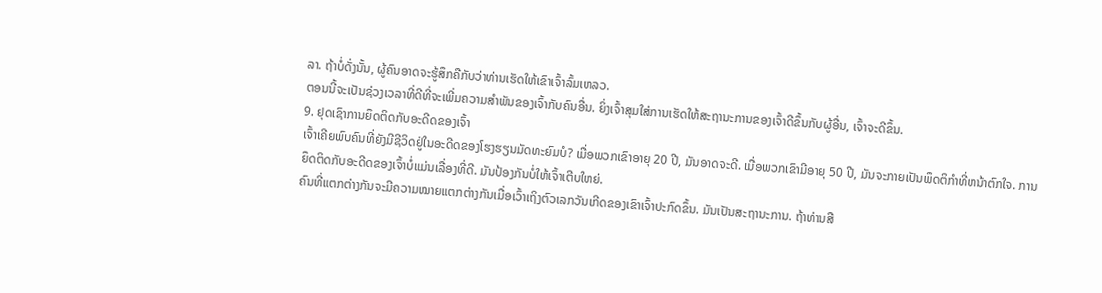ລາ. ຖ້າບໍ່ດັ່ງນັ້ນ, ຜູ້ຄົນອາດຈະຮູ້ສຶກຄືກັບວ່າທ່ານເຮັດໃຫ້ເຂົາເຈົ້າລົ້ມເຫລວ.
ຕອນນີ້ຈະເປັນຊ່ວງເວລາທີ່ດີທີ່ຈະເພີ່ມຄວາມສຳພັນຂອງເຈົ້າກັບຄົນອື່ນ. ຍິ່ງເຈົ້າສຸມໃສ່ການເຮັດໃຫ້ສະຖານະການຂອງເຈົ້າດີຂຶ້ນກັບຜູ້ອື່ນ, ເຈົ້າຈະດີຂຶ້ນ.
9. ຢຸດເຊົາການຍຶດຕິດກັບອະດີດຂອງເຈົ້າ
ເຈົ້າເຄີຍພົບຄົນທີ່ຍັງມີຊີວິດຢູ່ໃນອະດີດຂອງໂຮງຮຽນມັດທະຍົມບໍ? ເມື່ອພວກເຂົາອາຍຸ 20 ປີ, ມັນອາດຈະດີ. ເມື່ອພວກເຂົາມີອາຍຸ 50 ປີ, ມັນຈະກາຍເປັນພຶດຕິກໍາທີ່ຫນ້າຕົກໃຈ. ການຍຶດຕິດກັບອະດີດຂອງເຈົ້າບໍ່ແມ່ນເລື່ອງທີ່ດີ. ມັນປ້ອງກັນບໍ່ໃຫ້ເຈົ້າເຕີບໃຫຍ່.
ຄົນທີ່ແຕກຕ່າງກັນຈະມີຄວາມໝາຍແຕກຕ່າງກັນເມື່ອເວົ້າເຖິງຕົວເລກວັນເກີດຂອງເຂົາເຈົ້າປະກົດຂຶ້ນ. ມັນເປັນສະຖານະການ. ຖ້າທ່ານສື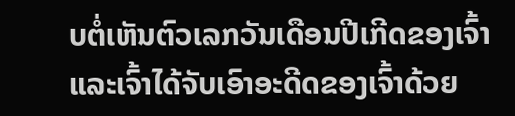ບຕໍ່ເຫັນຕົວເລກວັນເດືອນປີເກີດຂອງເຈົ້າແລະເຈົ້າໄດ້ຈັບເອົາອະດີດຂອງເຈົ້າດ້ວຍ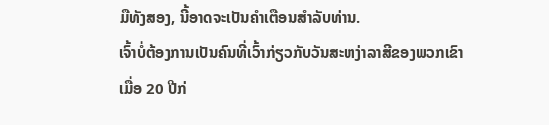ມືທັງສອງ, ນີ້ອາດຈະເປັນຄໍາເຕືອນສໍາລັບທ່ານ.
ເຈົ້າບໍ່ຕ້ອງການເປັນຄົນທີ່ເວົ້າກ່ຽວກັບວັນສະຫງ່າລາສີຂອງພວກເຂົາເມື່ອ 20 ປີກ່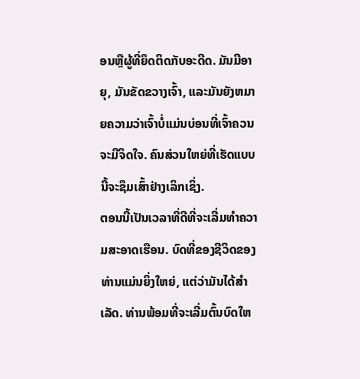ອນຫຼືຜູ້ທີ່ຍຶດຕິດກັບອະດີດ. ມັນມີອາຍຸ, ມັນຂັດຂວາງເຈົ້າ, ແລະມັນຍັງຫມາຍຄວາມວ່າເຈົ້າບໍ່ແມ່ນບ່ອນທີ່ເຈົ້າຄວນຈະມີຈິດໃຈ. ຄົນສ່ວນໃຫຍ່ທີ່ເຮັດແບບນີ້ຈະຊຶມເສົ້າຢ່າງເລິກເຊິ່ງ.
ຕອນນີ້ເປັນເວລາທີ່ດີທີ່ຈະເລີ່ມທໍາຄວາມສະອາດເຮືອນ. ບົດທີ່ຂອງຊີວິດຂອງທ່ານແມ່ນຍິ່ງໃຫຍ່, ແຕ່ວ່າມັນໄດ້ສໍາເລັດ. ທ່ານພ້ອມທີ່ຈະເລີ່ມຕົ້ນບົດໃຫ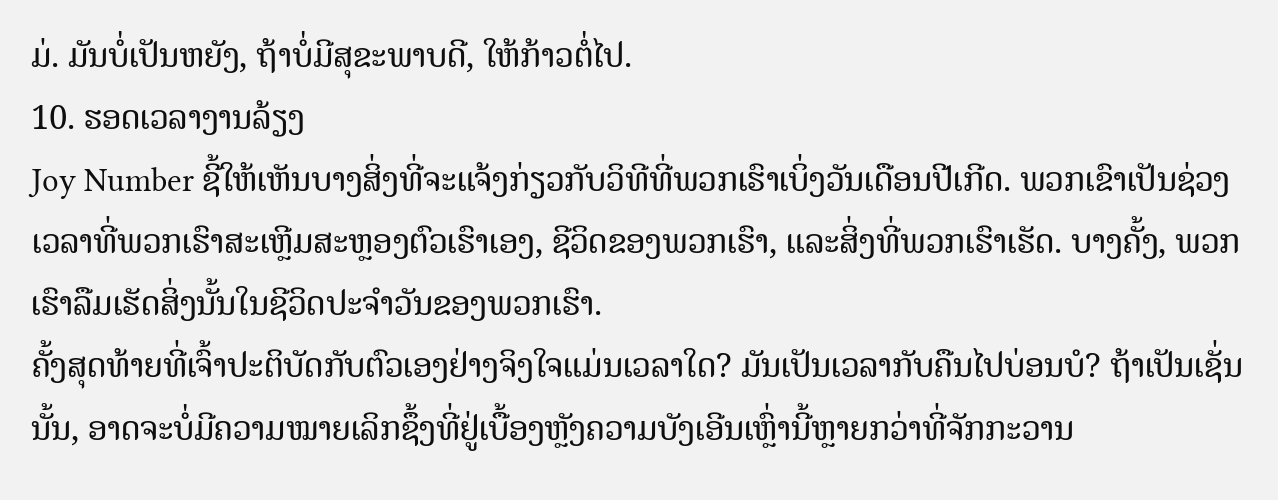ມ່. ມັນບໍ່ເປັນຫຍັງ, ຖ້າບໍ່ມີສຸຂະພາບດີ, ໃຫ້ກ້າວຕໍ່ໄປ.
10. ຮອດເວລາງານລ້ຽງ
Joy Number ຊີ້ໃຫ້ເຫັນບາງສິ່ງທີ່ຈະແຈ້ງກ່ຽວກັບວິທີທີ່ພວກເຮົາເບິ່ງວັນເດືອນປີເກີດ. ພວກເຂົາເປັນຊ່ວງເວລາທີ່ພວກເຮົາສະເຫຼີມສະຫຼອງຕົວເຮົາເອງ, ຊີວິດຂອງພວກເຮົາ, ແລະສິ່ງທີ່ພວກເຮົາເຮັດ. ບາງຄັ້ງ, ພວກເຮົາລືມເຮັດສິ່ງນັ້ນໃນຊີວິດປະຈໍາວັນຂອງພວກເຮົາ.
ຄັ້ງສຸດທ້າຍທີ່ເຈົ້າປະຕິບັດກັບຕົວເອງຢ່າງຈິງໃຈແມ່ນເວລາໃດ? ມັນເປັນເວລາກັບຄືນໄປບ່ອນບໍ? ຖ້າເປັນເຊັ່ນນັ້ນ, ອາດຈະບໍ່ມີຄວາມໝາຍເລິກຊຶ້ງທີ່ຢູ່ເບື້ອງຫຼັງຄວາມບັງເອີນເຫຼົ່ານີ້ຫຼາຍກວ່າທີ່ຈັກກະວານ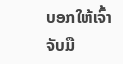ບອກໃຫ້ເຈົ້າຈັບມື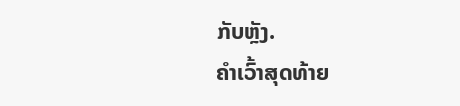ກັບຫຼັງ.
ຄຳເວົ້າສຸດທ້າຍ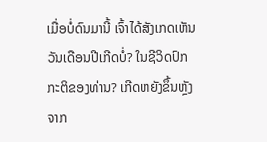ເມື່ອບໍ່ດົນມານີ້ ເຈົ້າໄດ້ສັງເກດເຫັນວັນເດືອນປີເກີດບໍ່? ໃນຊີວິດປົກກະຕິຂອງທ່ານ? ເກີດຫຍັງຂຶ້ນຫຼັງຈາກ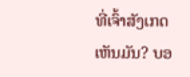ທີ່ເຈົ້າສັງເກດເຫັນມັນ? ບອ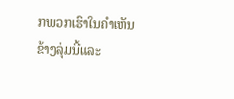ກພວກເຮົາໃນຄໍາເຫັນຂ້າງລຸ່ມນີ້ແລະ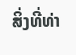ສິ່ງທີ່ທ່າ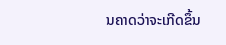ນຄາດວ່າຈະເກີດຂຶ້ນ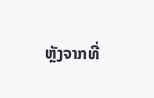ຫຼັງຈາກທີ່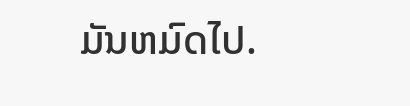ມັນຫມົດໄປ.